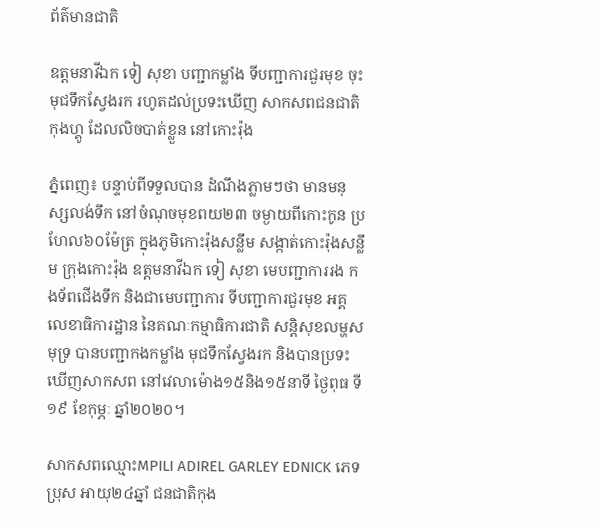ព័ត៌មានជាតិ

ឧត្តមនាវីឯក ទៀ សុខា បញ្ជាកម្លាំង ទីបញ្ជាការជួរមុខ ចុះមុជទឹកស្វែងរក រហូតដល់ប្រទះឃើញ សាកសពជនជាតិ កុងហ្គូ ដែលលិចបាត់ខ្លួន នៅកោះរ៉ុង

ភ្នំពេញ៖ បន្ទាប់ពីទទួលបាន ដំណឹងភ្លាមៗថា មានមនុស្សលង់ទឹក នៅចំណុចមុខពយ២៣ ចម្ងាយពីកោះកូន ប្រហែល៦០ម៉ែត្រ ក្នុងភូមិកោះរ៉ុងសន្លឹម សង្កាត់កោះរ៉ុងសន្លឹម ក្រុងកោះរ៉ុង ឧត្តមនាវីឯក ទៀ សុខា មេបញ្ជាការរង កងទ័ពជើងទឹក និងជាមេបញ្ជាការ ទីបញ្ជាការជួរមុខ អគ្គលេខាធិការដ្ឋាន នៃគណៈកម្មាធិការជាតិ សន្តិសុខលម្ហសមុទ្រ បានបញ្ជាកងកម្លាំង មុជទឹកស្វែងរក និងបានប្រទះឃើញសាកសព នៅវេលាម៉ោង១៥និង១៥នាទី ថ្ងៃពុធ ទី១៩ ខែកុម្ភៈ ឆ្នាំ២០២០។

សាកសពឈ្មោះMPILI ADIREL GARLEY EDNICK ភេទប្រុស អាយុ២៤ឆ្នាំ ជនជាតិកុង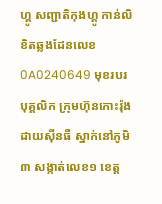ហ្គូ សញ្ជាតិកុងហ្គូ កាន់លិខិតឆ្លងដែនលេខ 0A0240649 មុខរបរបុគ្គលិក ក្រុមហ៊ុនកោះរ៉ុង ដាយស៊ីនធឺ ស្នាក់នៅភូមិ៣ សង្កាត់លេខ១ ខេត្ត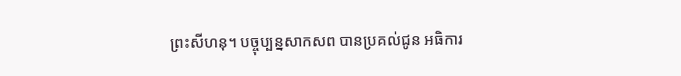ព្រះសីហនុ។ បច្ចុប្បន្នសាកសព បានប្រគល់ជូន អធិការ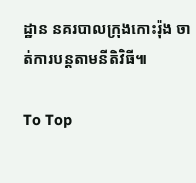ដ្ឋាន នគរបាលក្រុងកោះរ៉ុង ចាត់ការបន្តតាមនីតិវិធី៕

To Top